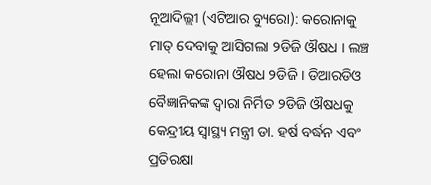ନୂଆଦିଲ୍ଲୀ (ଏଟିଆର ବ୍ୟୁରୋ): କରୋନାକୁ ମାତ୍ ଦେବାକୁ ଆସିଗଲା ୨ଡିଜି ଔଷଧ । ଲଞ୍ଚ ହେଲା କରୋନା ଔଷଧ ୨ଡିଜି । ଡିଆରଡିଓ ବୈଜ୍ଞାନିକଙ୍କ ଦ୍ୱାରା ନିର୍ମିତ ୨ଡିଜି ଔଷଧକୁ କେନ୍ଦ୍ରୀୟ ସ୍ୱାସ୍ଥ୍ୟ ମନ୍ତ୍ରୀ ଡା. ହର୍ଷ ବର୍ଦ୍ଧନ ଏବଂ ପ୍ରତିରକ୍ଷା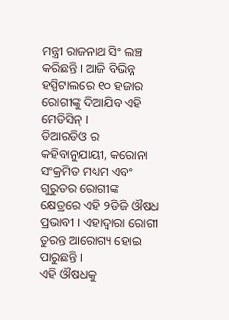ମନ୍ତ୍ରୀ ରାଜନାଥ ସିଂ ଲଞ୍ଚ କରିଛନ୍ତି । ଆଜି ବିଭିନ୍ନ ହସ୍ପିଟାଲରେ ୧୦ ହଜାର ରୋଗୀଙ୍କୁ ଦିଆଯିବ ଏହି ମେଡିସିନ୍ ।
ଡିଆରଡିଓ ର କହିବାନୁଯାୟୀ, କରୋନା ସଂକ୍ରମିତ ମଧ୍ୟମ ଏବଂ ଗୁରୁତର ରୋଗୀଙ୍କ କ୍ଷେତ୍ରରେ ଏହି ୨ଡିଜି ଔଷଧ ପ୍ରଭାବୀ । ଏହାଦ୍ୱାରା ରୋଗୀ ତୁରନ୍ତ ଆରୋଗ୍ୟ ହୋଇ ପାରୁଛନ୍ତି ।
ଏହି ଔଷଧକୁ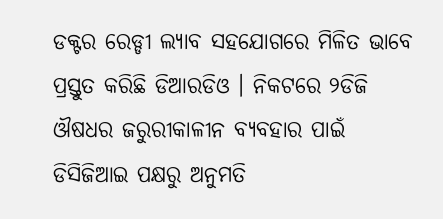ଡକ୍ଟର ରେଡ୍ଡୀ ଲ୍ୟାବ ସହଯୋଗରେ ମିଳିତ ଭାବେ ପ୍ରସ୍ତୁତ କରିଛି ଡିଆରଡିଓ । ନିକଟରେ ୨ଡିଜି ଔଷଧର ଜରୁରୀକାଳୀନ ବ୍ୟବହାର ପାଇଁ ଡିସିଜିଆଇ ପକ୍ଷରୁ ଅନୁମତି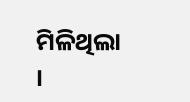ମିଳିଥିଲା ।